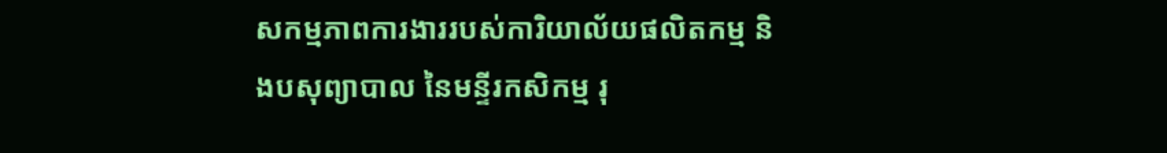សកម្មភាពការងាររបស់ការិយាល័យផលិតកម្ម និងបសុព្យាបាល នៃមន្ទីរកសិកម្ម រុ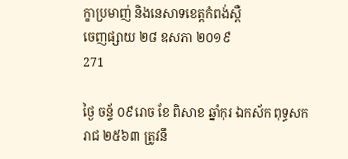ក្ខាប្រមាញ់ និងនេសាទខេត្តកំពង់ស្ពឺ
ចេញផ្សាយ ២៨ ឧសភា ២០១៩
271

ថ្ងៃ ចន្ទ័ ០៩រោច ខែ ពិសាខ ឆ្នាំកុរ ឯកស័ក ពុទ្ធសករាជ ២៥៦៣ ត្រូវនឹ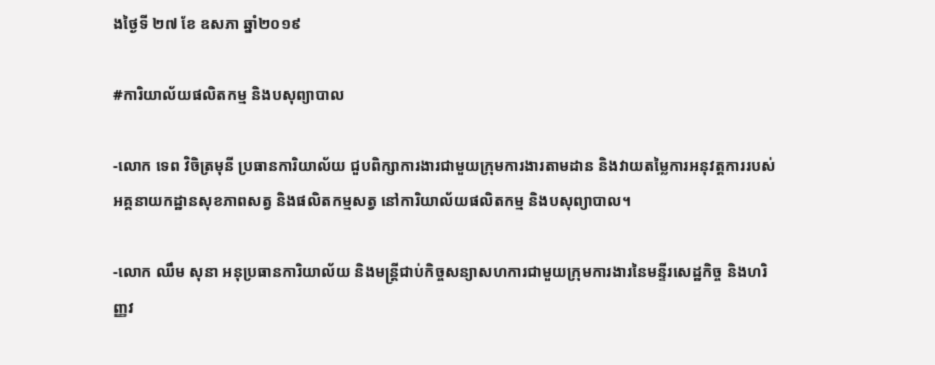ងថ្ងៃទី ២៧ ខែ ឧសភា ឆ្នាំ២០១៩

#ការិយាល័យផលិតកម្ម និងបសុព្យាបាល

-លោក ទេព វិចិត្រមុនី ប្រធានការិយាល័យ ជួបពិក្សាការងារជាមួយក្រុមការងារតាមដាន និងវាយតម្លៃការអនុវត្តការរបស់អគ្គនាយកដ្ឋានសុខភាពសត្វ និងផលិតកម្មសត្វ នៅការិយាល័យផលិតកម្ម និងបសុព្យាបាល។

-លោក ឈឹម សុនា អនុប្រធានការិយាល័យ និងមន្រ្តីជាប់កិច្ចសន្យាសហការជាមួយក្រុមការងារនៃមន្ទីរសេដ្ឋកិច្ច និងហរិញ្ញវ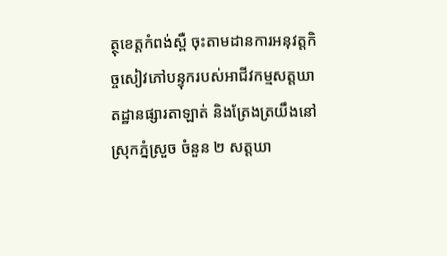ត្ថុខេត្តកំពង់ស្ពឺ ចុះតាមដានការអនុវត្តកិច្ចសៀវភៅបន្ទុករបស់អាជីវកម្មសត្តឃាតដ្ឋានផ្សារតាឡាត់ និងត្រែងត្រយឹងនៅស្រុកភ្នំស្រួច ចំនួន ២ សត្តឃា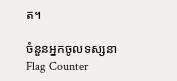ត។

ចំនួនអ្នកចូលទស្សនា
Flag Counter